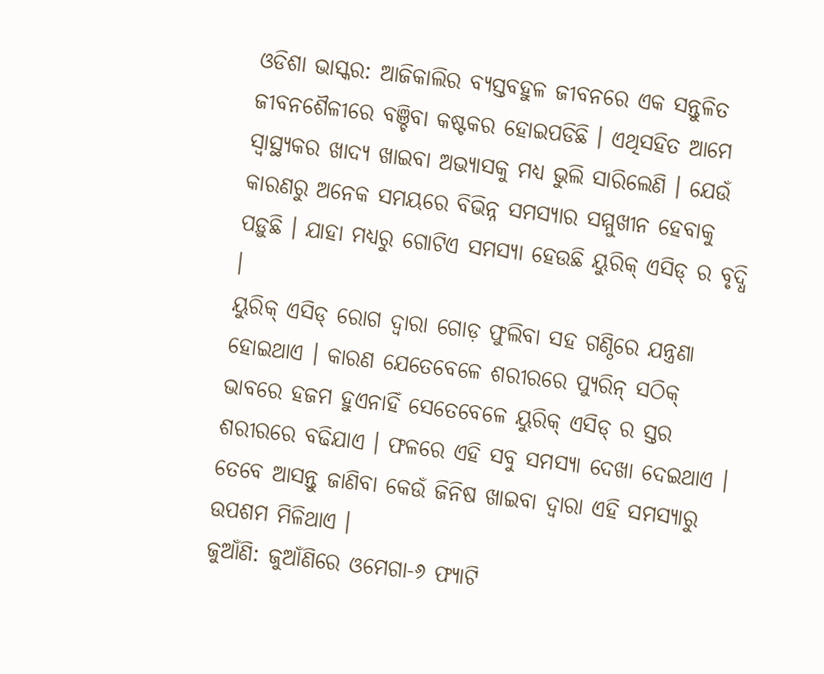ଓଡିଶା ଭାସ୍କର: ଆଜିକାଲିର ବ୍ୟସ୍ତବହୁଳ ଜୀବନରେ ଏକ ସନ୍ତୁଳିତ ଜୀବନଶୈଳୀରେ ବଞ୍ଚିବା କଷ୍ଟକର ହୋଇପଡିଛି । ଏଥିସହିତ ଆମେ ସ୍ୱାସ୍ଥ୍ୟକର ଖାଦ୍ୟ ଖାଇବା ଅଭ୍ୟାସକୁ ମଧ୍ୟ ଭୁଲି ସାରିଲେଣି । ଯେଉଁ କାରଣରୁ ଅନେକ ସମୟରେ ବିଭିନ୍ନ ସମସ୍ୟାର ସମ୍ମୁଖୀନ ହେବାକୁ ପଡ଼ୁଛି । ଯାହା ମଧ୍ୟରୁ ଗୋଟିଏ ସମସ୍ୟା ହେଉଛି ୟୁରିକ୍ ଏସିଡ୍ ର ବୃଦ୍ଧି ।
ୟୁରିକ୍ ଏସିଡ୍ ରୋଗ ଦ୍ୱାରା ଗୋଡ଼ ଫୁଲିବା ସହ ଗଣ୍ଠିରେ ଯନ୍ତ୍ରଣା ହୋଇଥାଏ । କାରଣ ଯେତେବେଳେ ଶରୀରରେ ପ୍ୟୁରିନ୍ ସଠିକ୍ ଭାବରେ ହଜମ ହୁଏନାହିଁ ସେତେବେଳେ ୟୁରିକ୍ ଏସିଡ୍ ର ସ୍ତର ଶରୀରରେ ବଢିଯାଏ । ଫଳରେ ଏହି ସବୁ ସମସ୍ୟା ଦେଖା ଦେଇଥାଏ । ତେବେ ଆସନ୍ତୁ ଜାଣିବା କେଉଁ ଜିନିଷ ଖାଇବା ଦ୍ୱାରା ଏହି ସମସ୍ୟାରୁ ଉପଶମ ମିଳିଥାଏ ।
ଜୁଆଁଣି: ଜୁଆଁଣିରେ ଓମେଗା-୬ ଫ୍ୟାଟି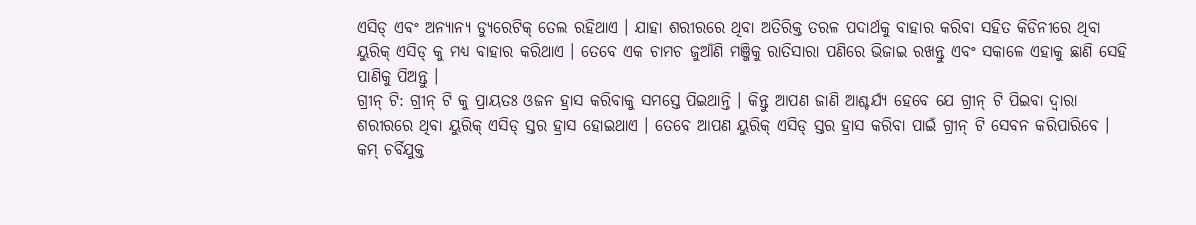ଏସିଡ୍ ଏବଂ ଅନ୍ୟାନ୍ୟ ଡ୍ୟୁରେଟିକ୍ ତେଲ ରହିଥାଏ । ଯାହା ଶରୀରରେ ଥିବା ଅତିରିକ୍ତ ତରଳ ପଦାର୍ଥକୁ ବାହାର କରିବା ସହିତ କିଡିନୀରେ ଥିବା ୟୁରିକ୍ ଏସିଡ୍ କୁ ମଧ୍ୟ ବାହାର କରିଥାଏ । ତେବେ ଏକ ଚାମଚ ଜୁଆଁଣି ମଞ୍ଜିକୁ ରାତିସାରା ପଣିରେ ଭିଜାଇ ରଖନ୍ତୁ ଏବଂ ସକାଳେ ଏହାକୁ ଛାଣି ସେହି ପାଣିକୁ ପିଅନ୍ତୁ ।
ଗ୍ରୀନ୍ ଟି: ଗ୍ରୀନ୍ ଟି କୁ ପ୍ରାୟତଃ ଓଜନ ହ୍ରାସ କରିବାକୁ ସମସ୍ତେ ପିଇଥାନ୍ତି । କିନ୍ତୁ ଆପଣ ଜାଣି ଆଶ୍ଚର୍ଯ୍ୟ ହେବେ ଯେ ଗ୍ରୀନ୍ ଟି ପିଇବା ଦ୍ୱାରା ଶରୀରରେ ଥିବା ୟୁରିକ୍ ଏସିଡ୍ ସ୍ତର ହ୍ରାସ ହୋଇଥାଏ । ତେବେ ଆପଣ ୟୁରିକ୍ ଏସିଡ୍ ସ୍ତର ହ୍ରାସ କରିବା ପାଇଁ ଗ୍ରୀନ୍ ଟି ସେବନ କରିପାରିବେ ।
କମ୍ ଚର୍ବିଯୁକ୍ତ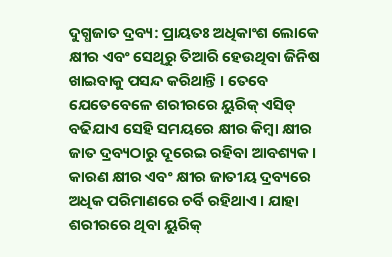ଦୁଗ୍ଧଜାତ ଦ୍ରବ୍ୟ: ପ୍ରାୟତଃ ଅଧିକାଂଶ ଲୋକେ କ୍ଷୀର ଏବଂ ସେଥିରୁ ତିଆରି ହେଉଥିବା ଜିନିଷ ଖାଇବାକୁ ପସନ୍ଦ କରିଥାନ୍ତି । ତେବେ ଯେତେବେଳେ ଶରୀରରେ ୟୁରିକ୍ ଏସିଡ୍ ବଢିଯାଏ ସେହି ସମୟରେ କ୍ଷୀର କିମ୍ବା କ୍ଷୀର ଜାତ ଦ୍ରବ୍ୟଠାରୁ ଦୂରେଇ ରହିବା ଆବଶ୍ୟକ । କାରଣ କ୍ଷୀର ଏବଂ କ୍ଷୀର ଜାତୀୟ ଦ୍ରବ୍ୟରେ ଅଧିକ ପରିମାଣରେ ଚର୍ବି ରହିଥାଏ । ଯାହା ଶରୀରରେ ଥିବା ୟୁରିକ୍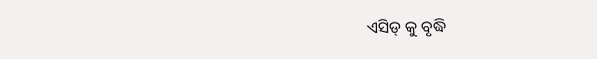ଏସିଡ୍ କୁ ବୃଦ୍ଧି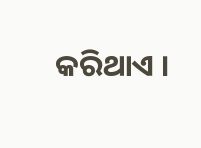କରିଥାଏ ।